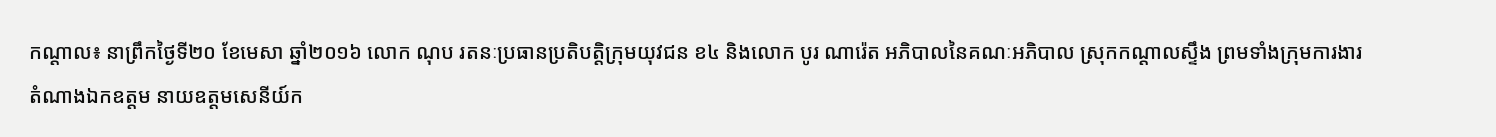កណ្ដាល៖ នាព្រឹកថ្ងៃទី២០ ខែមេសា ឆ្នាំ២០១៦ លោក ណុប រតនៈប្រធានប្រតិបត្តិក្រុមយុវជន ខ៤ និងលោក បូរ ណារ៉េត អភិបាលនៃគណៈអភិបាល ស្រុកកណ្តាលស្ទឹង ព្រមទាំងក្រុមការងារ តំណាងឯកឧត្តម នាយឧត្តមសេនីយ៍ក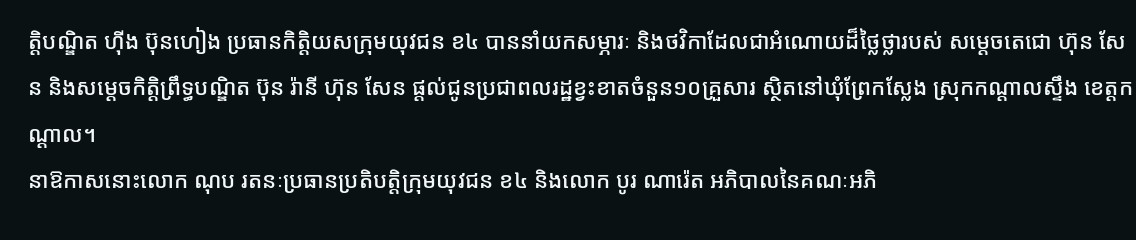ត្តិបណ្ឌិត ហ៊ីង ប៊ុនហៀង ប្រធានកិត្តិយសក្រុមយុវជន ខ៤ បាននាំយកសម្ភារៈ និងថវិកាដែលជាអំណោយដ៏ថ្លៃថ្លារបស់ សម្តេចតេជោ ហ៊ុន សែន និងសម្តេចកិត្តិព្រឹទ្ធបណ្ឌិត ប៊ុន រ៉ានី ហ៊ុន សែន ផ្តល់ជូនប្រជាពលរដ្ឋខ្វះខាតចំនួន១០គ្រួសារ ស្ថិតនៅឃុំព្រែកស្លែង ស្រុកកណ្តាលស្ទឹង ខេត្តកណ្ដាល។
នាឱកាសនោះលោក ណុប រតនៈប្រធានប្រតិបត្តិក្រុមយុវជន ខ៤ និងលោក បូរ ណារ៉េត អភិបាលនៃគណៈអភិ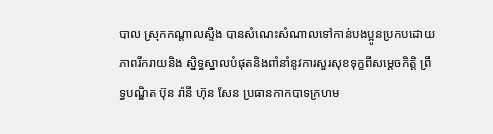បាល ស្រុកកណ្តាលស្ទឹង បានសំណេះសំណាលទៅកាន់បងប្អូនប្រកបដោយភាពរីករាយនិង ស្និទ្ធស្នាលបំផុតនិងពាំនាំនូវការសួរសុខទុក្ខពីសម្តេចកិតិ្ត ព្រឹទ្ធបណ្ឌិត ប៊ុន រ៉ានី ហ៊ុន សែន ប្រធានកាកបាទក្រហម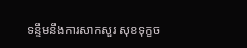ទន្ទឹមនឹងការសាកសួរ សុខទុក្ខច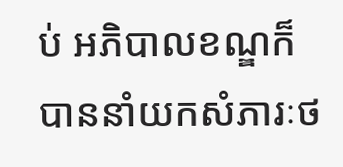ប់ អភិបាលខណ្ឌក៏បាននាំយកសំភារៈថ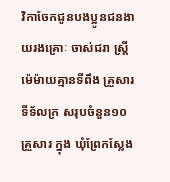វិកាចែកជូនបងប្អូនជនងាយរងគ្រោៈ ចាស់ជរា ស្ត្រីម៉េម៉ាយគ្មានទីពឹង គ្រួសារទីទ័លក្រ សរុបចំនួន១០ គ្រួសារ ក្នុង ឃុំព្រែកស្លែង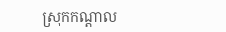ស្រុកកណ្តាល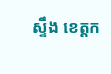ស្ទឹង ខេត្តក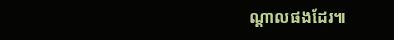ណ្ដាលផងដែរ៕